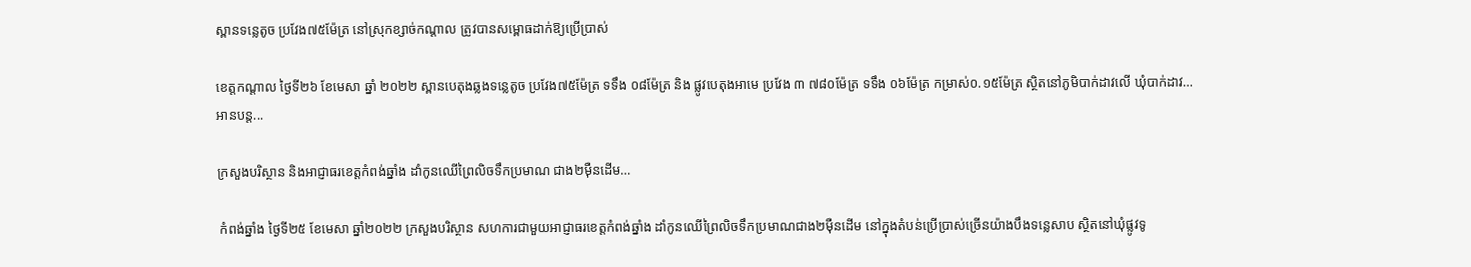ស្ពានទន្លេតូច ប្រវែង៧៥ម៉ែត្រ នៅស្រុកខ្សាច់កណ្ដាល ត្រូវបានសម្ពោធដាក់ឱ្យប្រើប្រាស់

ខេត្តកណ្តាល ថ្ងៃទី២៦ ខែមេសា ឆ្នាំ ២០២២ ស្ពានបេតុងឆ្លងទន្លេតូច ប្រវែង៧៥ម៉ែត្រ ទទឹង ០៨ម៉ែត្រ និង ផ្លូវបេតុងអាមេ ប្រវែង ៣ ៧៨០ម៉ែត្រ ទទឹង ០៦ម៉ែត្រ កម្រាស់០.១៥ម៉ែត្រ ស្ថិតនៅភូមិបាក់ដាវលើ ឃុំបាក់ដាវ…
អានបន្ត...

ក្រសួងបរិស្ថាន និងអាជ្ញាធរខេត្តកំពង់ឆ្នាំង ដាំកូនឈើព្រៃលិចទឹកប្រមាណ ជាង២ម៉ឺនដើម…

 កំពង់ឆ្នាំង ថ្ងៃទី២៥ ខែមេសា ឆ្នាំ២០២២ ក្រសួងបរិស្ថាន សហការជាមួយអាជ្ញាធរខេត្តកំពង់ឆ្នាំង ដាំកូនឈើព្រៃលិចទឹកប្រមាណជាង២ម៉ឺនដើម នៅក្នុងតំបន់ប្រើប្រាស់ច្រើនយ៉ាងបឹងទន្លេសាប ស្ថិតនៅឃុំផ្លូវទូ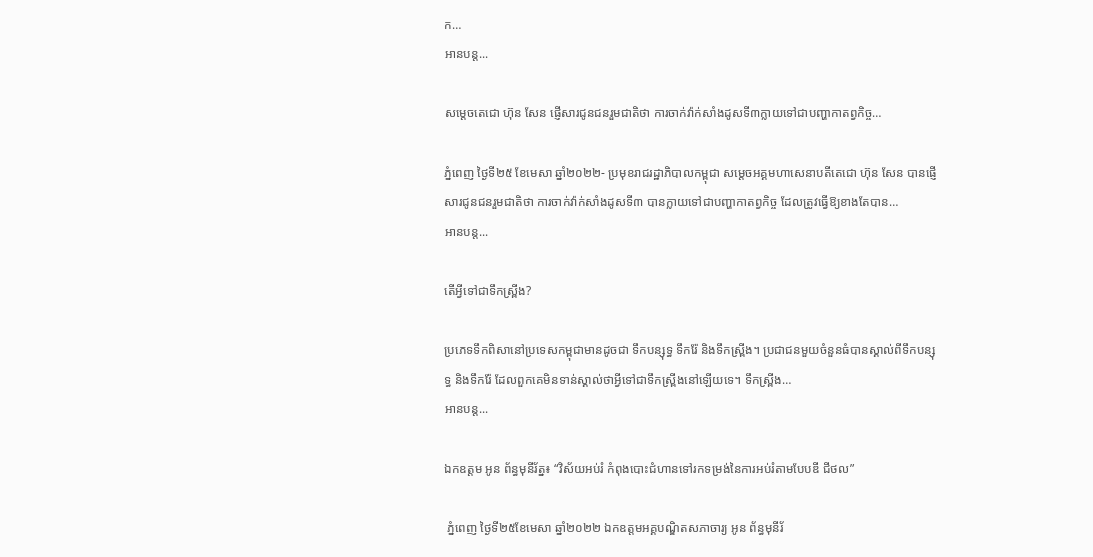ក…
អានបន្ត...

សម្ដេចតេជោ ហ៊ុន សែន ផ្ញើសារជូនជនរួមជាតិថា ការចាក់វ៉ាក់សាំងដូសទី៣ក្លាយទៅជាបញ្ហាកាតព្វកិច្ច…

ភ្នំពេញ ថ្ងៃទី២៥ ខែមេសា ឆ្នាំ២០២២- ប្រមុខរាជរដ្ឋាភិបាលកម្ពុជា សម្ដេចអគ្គមហាសេនាបតីតេជោ ហ៊ុន សែន បានផ្ញើសារជូនជនរួមជាតិថា ការចាក់វ៉ាក់សាំងដូសទី៣ បានក្លាយទៅជាបញ្ហាកាតព្វកិច្ច ដែលត្រូវធ្វើឱ្យខាងតែបាន…
អានបន្ត...

តើអ្វីទៅជាទឹកស្ព្រីង?

ប្រភេទទឹកពិសានៅប្រទេសកម្ពុជាមានដូចជា ទឹកបន្សុទ្ធ ទឹករ៉ែ និងទឹកស្ព្រីង។ ប្រជាជនមួយចំនួនធំបានស្គាល់ពីទឹកបន្សុទ្ធ និងទឹករ៉ែ ដែលពួកគេមិនទាន់ស្គាល់ថាអ្វីទៅជាទឹកស្ព្រីងនៅឡើយទេ។ ទឹកស្ព្រីង…
អានបន្ត...

ឯកឧត្តម អូន ព័ន្ធមុនីរ័ត្ន៖ “វិស័យអប់រំ កំពុងបោះជំហានទៅរកទម្រង់នៃការអប់រំតាមបែបឌី ជីថល”

 ភ្នំពេញ ថ្ងៃទី២៥ខែមេសា ឆ្នាំ២០២២ ឯកឧត្តមអគ្គបណ្ឌិតសភាចារ្យ អូន ព័ន្ធមុនីរ័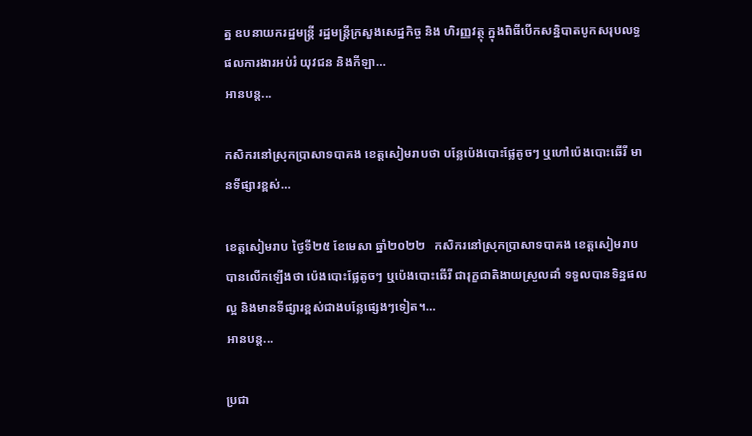ត្ន ឧបនាយករដ្ឋមន្រ្តី រដ្ឋមន្រ្តីក្រសួងសេដ្ឋកិច្ច និង ហិរញ្ញវត្ថុ ក្នុងពិធីបើកសន្និបាតបូកសរុបលទ្ធផលការងារអប់រំ យុវជន និងកីឡា…
អានបន្ត...

កសិករនៅស្រុកប្រាសាទបាគង ខេត្តសៀមរាបថា បន្លែប៉េងបោះផ្លែតូចៗ ឬហៅប៉េងបោះឆើរី មានទីផ្សារខ្ពស់…

ខេត្តសៀមរាប ថ្ងៃទី២៥ ខែមេសា ឆ្នាំ២០២២   កសិករនៅស្រុកប្រាសាទបាគង ខេត្ដសៀមរាប បានលើកឡើងថា ប៉េងបោះផ្លែតូចៗ ឬប៉េងបោះឆើរី ជារុក្ខជាតិងាយស្រួលដាំ ទទួលបានទិន្នផលល្អ និងមានទីផ្សារខ្ពស់ជាងបន្លែផ្សេងៗទៀត។…
អានបន្ត...

ប្រជា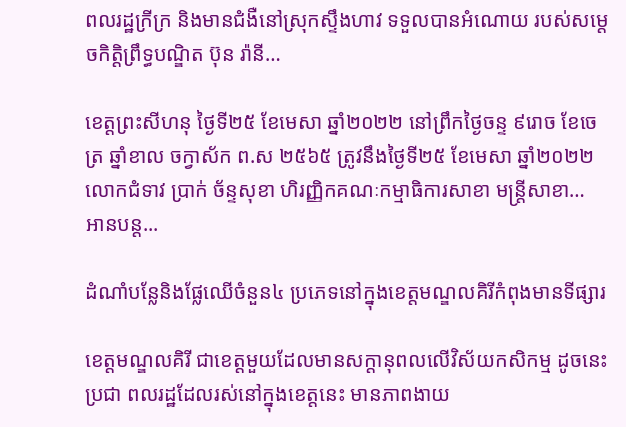ពលរដ្ឋក្រីក្រ និងមានជំងឺនៅស្រុកស្ទឹងហាវ ទទួលបានអំណោយ របស់សម្តេចកិត្តិព្រឹទ្ធបណ្ឌិត ប៊ុន រ៉ានី…

ខេត្តព្រះសីហនុ ថ្ងៃទី២៥ ខែមេសា ឆ្នាំ២០២២ នៅព្រឹកថ្ងៃចន្ទ ៩រោច ខែចេត្រ ឆ្នាំខាល ចក្វាស័ក ព.ស ២៥៦៥ ត្រូវនឹងថ្ងៃទី២៥ ខែមេសា ឆ្នាំ២០២២ លោកជំទាវ ប្រាក់ ច័ន្ទសុខា ហិរញ្ញិកគណៈកម្មាធិការសាខា មន្ត្រីសាខា…
អានបន្ត...

ដំណាំបន្លែនិងផ្លែឈើចំនួន៤ ប្រភេទនៅក្នុងខេត្តមណ្ឌលគិរីកំពុងមានទីផ្សារ

ខេត្តមណ្ឌលគិរី ជាខេត្តមួយដែលមានសក្តានុពលលើវិស័យកសិកម្ម ដូចនេះ ប្រជា ពលរដ្ឋដែលរស់នៅក្នុងខេត្តនេះ មានភាពងាយ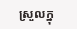ស្រួលក្នុ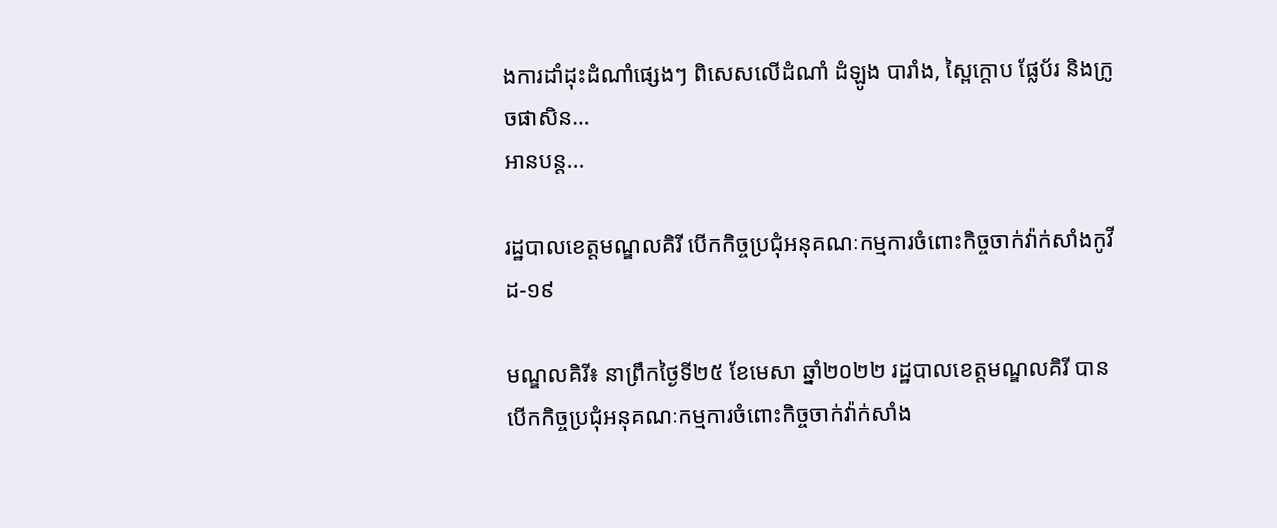ងការដាំដុះដំណាំផ្សេងៗ ពិសេសលើដំណាំ ដំឡូង បារាំង, ស្ពៃក្តោប ផ្លែប័រ និងក្រូចផាសិន…
អានបន្ត...

រដ្ឋបាលខេត្តមណ្ឌលគិរី បើកកិច្ចប្រជុំអនុគណៈកម្មការចំពោះកិច្ចចាក់វ៉ាក់សាំងកូវីដ-១៩

មណ្ឌលគិរី៖ នាព្រឹកថ្ងៃទី២៥ ខែមេសា ឆ្នាំ២០២២ រដ្ឋបាលខេត្តមណ្ឌលគិរី បានបើកកិច្ចប្រជុំអនុគណៈកម្មការចំពោះកិច្ចចាក់វ៉ាក់សាំង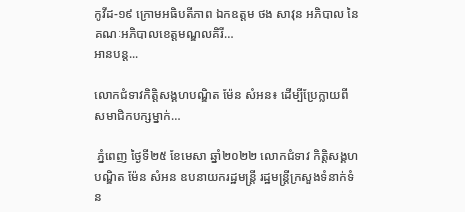កូវីដ-១៩ ក្រោមអធិបតីភាព ឯកឧត្តម ថង សាវុន អភិបាល នៃគណៈអភិបាលខេត្តមណ្ឌលគិរី…
អានបន្ត...

លោកជំទាវកិត្តិសង្គហបណ្ឌិត ម៉ែន សំអន៖ ដើម្បីប្រែក្លាយពីសមាជិកបក្សម្នាក់…

 ភ្នំពេញ ថ្ងៃទី២៥ ខែមេសា ឆ្នាំ២០២២ លោកជំទាវ កិត្តិសង្គហបណ្ឌិត ម៉ែន សំអន ឧបនាយករដ្ឋមន្ត្រី រដ្ឋមន្ត្រីក្រសួងទំនាក់ទំន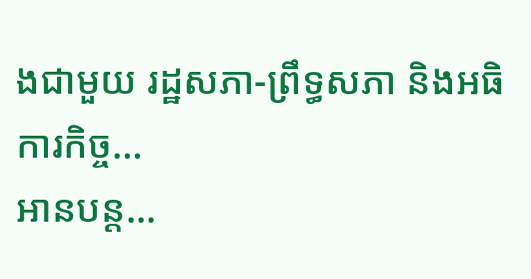ងជាមួយ រដ្ឋសភា-ព្រឹទ្ធសភា និងអធិការកិច្ច…
អានបន្ត...